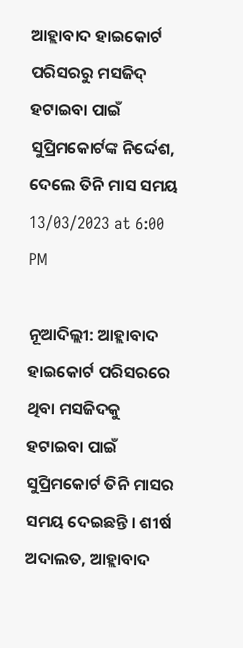ଆହ୍ଲାବାଦ ହାଇକୋର୍ଟ ପରିସରରୁ ମସଜିଦ୍ ହଟାଇବା ପାଇଁ ସୁପ୍ରିମକୋର୍ଟଙ୍କ ନିର୍ଦ୍ଦେଶ, ଦେଲେ ତିନି ମାସ ସମୟ
13/03/2023 at 6:00 PM

ନୂଆଦିଲ୍ଲୀ: ଆହ୍ଲାବାଦ ହାଇକୋର୍ଟ ପରିସରରେ ଥିବା ମସଜିଦକୁ ହଟାଇବା ପାଇଁ ସୁପ୍ରିମକୋର୍ଟ ତିନି ମାସର ସମୟ ଦେଇଛନ୍ତି । ଶୀର୍ଷ ଅଦାଲତ, ଆହ୍ଲାବାଦ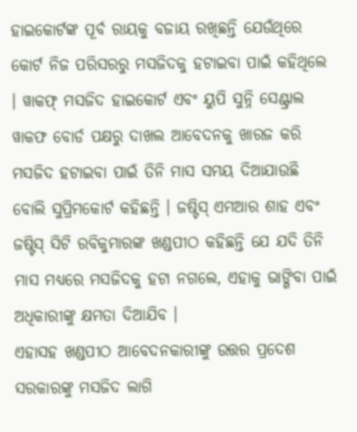ହାଇକୋର୍ଟଙ୍କ ପୂର୍ବ ରାୟକୁ ବଜାୟ ରଖିଛନ୍ତି ଯେଉଁଥିରେ କୋର୍ଟ ନିଜ ପରିସରରୁ ମସଜିଦକୁ ହଟାଇବା ପାଇଁ କହିଥିଲେ । ୱାକଫ୍ ମସଜିଦ ହାଇକୋର୍ଟ ଏବଂ ୟୁପି ସୁନ୍ନି ସେଣ୍ଟ୍ରାଲ ୱାକଫ ବୋର୍ଡ ପକ୍ଷରୁ ଦାଖଲ ଆବେଦନକୁ ଖାରଜ କରି ମସଜିଦ ହଟାଇବା ପାଇଁ ତିନି ମାସ ସମୟ ଦିଆଯାଉଛି ବୋଲି ସୁପ୍ରିମକୋର୍ଟ କହିଛନ୍ତି । ଜଷ୍ଟିସ୍ ଏମଆର ଶାହ ଏବଂ ଜଷ୍ଟିସ୍ ସିଟି ରବିକୁମାରଙ୍କ ଖଣ୍ଡପୀଠ କହିଛନ୍ତି ଯେ ଯଦି ତିନି ମାସ ମଧ୍ୟରେ ମସଜିଦକୁ ହଟା ନଗଲେ, ଏହାକୁ ଭାଙ୍ଗିବା ପାଇଁ ଅଧିକାରୀଙ୍କୁ କ୍ଷମତା ଦିଆଯିବ ।
ଏହାସହ ଖଣ୍ଡପୀଠ ଆବେଦନକାରୀଙ୍କୁ ଉତ୍ତର ପ୍ରଦେଶ ସରକାରଙ୍କୁ ମସଜିଦ ଲାଗି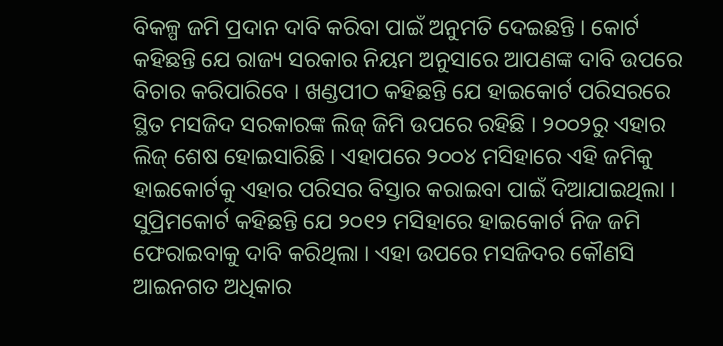ବିକଳ୍ପ ଜମି ପ୍ରଦାନ ଦାବି କରିବା ପାଇଁ ଅନୁମତି ଦେଇଛନ୍ତି । କୋର୍ଟ କହିଛନ୍ତି ଯେ ରାଜ୍ୟ ସରକାର ନିୟମ ଅନୁସାରେ ଆପଣଙ୍କ ଦାବି ଉପରେ ବିଚାର କରିପାରିବେ । ଖଣ୍ଡପୀଠ କହିଛନ୍ତି ଯେ ହାଇକୋର୍ଟ ପରିସରରେ ସ୍ଥିତ ମସଜିଦ ସରକାରଙ୍କ ଲିଜ୍ ଜିମି ଉପରେ ରହିଛି । ୨୦୦୨ରୁ ଏହାର ଲିଜ୍ ଶେଷ ହୋଇସାରିଛି । ଏହାପରେ ୨୦୦୪ ମସିହାରେ ଏହି ଜମିକୁ ହାଇକୋର୍ଟକୁ ଏହାର ପରିସର ବିସ୍ତାର କରାଇବା ପାଇଁ ଦିଆଯାଇଥିଲା ।
ସୁପ୍ରିମକୋର୍ଟ କହିଛନ୍ତି ଯେ ୨୦୧୨ ମସିହାରେ ହାଇକୋର୍ଟ ନିଜ ଜମି ଫେରାଇବାକୁ ଦାବି କରିଥିଲା । ଏହା ଉପରେ ମସଜିଦର କୌଣସି ଆଇନଗତ ଅଧିକାର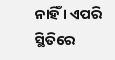ନାହିଁ । ଏପରି ସ୍ଥିତିରେ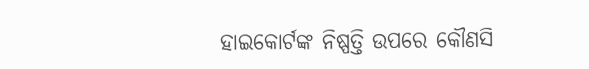ହାଇକୋର୍ଟଙ୍କ ନିଷ୍ପତ୍ତି ଉପରେ କୌଣସି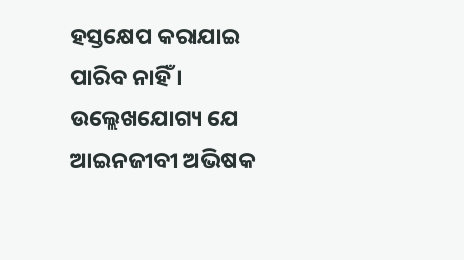ହସ୍ତକ୍ଷେପ କରାଯାଇ ପାରିବ ନାହିଁ । ଉଲ୍ଲେଖଯୋଗ୍ୟ ଯେ ଆଇନଜୀବୀ ଅଭିଷକ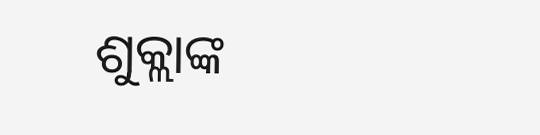ଶୁକ୍ଲାଙ୍କ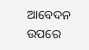ଆବେଦନ ଉପରେ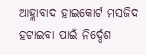ଆହ୍ଲାବାଦ ହାଇକୋର୍ଟ ମସଜିଦ ହଟାଇବା ପାଇଁ ନିର୍ଦ୍ଦେଶ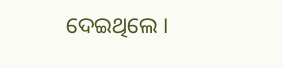ଦେଇଥିଲେ ।